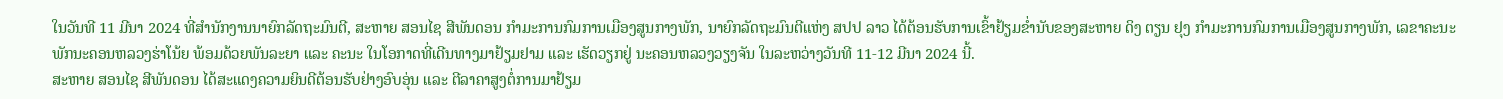ໃນວັນທີ 11 ມີນາ 2024 ທີ່ສໍານັກງານນາຍົກລັດຖະມົນຕີ, ສະຫາຍ ສອນໄຊ ສີພັນດອນ ກໍາມະການກົມການເມືອງສູນກາງພັກ, ນາຍົກລັດຖະມົນຕີແຫ່ງ ສປປ ລາວ ໄດ້ຕ້ອນຮັບການເຂົ້າຢ້ຽມຂໍ່ານັບຂອງສະຫາຍ ດິງ ຕຽນ ຢຸງ ກຳມະການກົມການເມືອງສູນກາງພັກ, ເລຂາຄະນະພັກນະຄອນຫລວງຮ່າໂນ້ຍ ພ້ອມດ້ວຍພັນລະຍາ ແລະ ຄະນະ ໃນໂອກາດທີ່ເດີນທາງມາຢ້ຽມຢາມ ແລະ ເຮັດວຽກຢູ່ ນະຄອນຫລວງວຽງຈັນ ໃນລະຫວ່າງວັນທີ 11-12 ມີນາ 2024 ນີ້.
ສະຫາຍ ສອນໄຊ ສີພັນດອນ ໄດ້ສະແດງຄວາມຍິນດີຕ້ອນຮັບຢ່າງອົບອຸ່ນ ແລະ ຕີລາຄາສູງຕໍ່ການມາຢ້ຽມ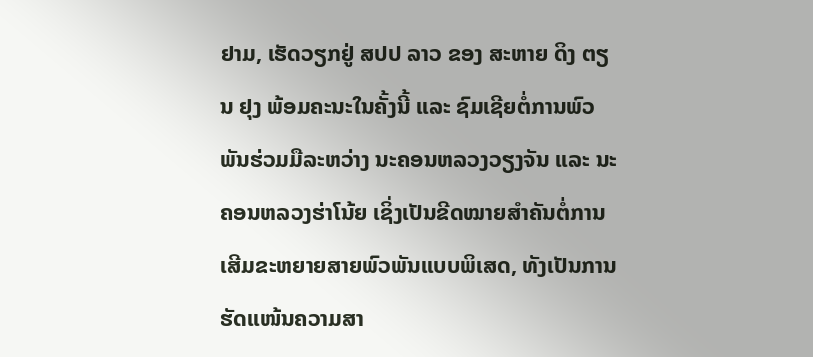ຢາມ, ເຮັດວຽກຢູ່ ສປປ ລາວ ຂອງ ສະຫາຍ ດິງ ຕຽນ ຢຸງ ພ້ອມຄະນະໃນຄັ້ງນີ້ ແລະ ຊົມເຊີຍຕໍ່ການພົວພັນຮ່ວມມືລະຫວ່າງ ນະຄອນຫລວງວຽງຈັນ ແລະ ນະຄອນຫລວງຮ່າໂນ້ຍ ເຊິ່ງເປັນຂີດໝາຍສຳຄັນຕໍ່ການເສີມຂະຫຍາຍສາຍພົວພັນແບບພິເສດ, ທັງເປັນການຮັດແໜ້ນຄວາມສາ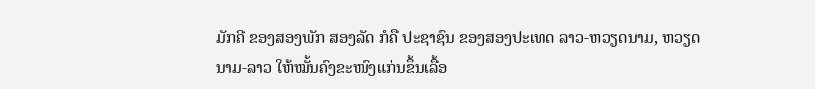ມັກຄີ ຂອງສອງພັກ ສອງລັດ ກໍຄື ປະຊາຊົນ ຂອງສອງປະເທດ ລາວ-ຫວຽດນາມ, ຫວຽດນາມ-ລາວ ໃຫ້ໝັ້ນຄົງຂະໜົງແກ່ນຂຶ້ນເລື້ອ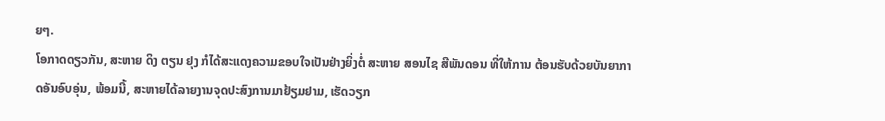ຍໆ.
ໂອກາດດຽວກັນ, ສະຫາຍ ດິງ ຕຽນ ຢຸງ ກໍໄດ້ສະແດງຄວາມຂອບໃຈເປັນຢ່າງຍິ່ງຕໍ່ ສະຫາຍ ສອນໄຊ ສີພັນດອນ ທີ່ໃຫ້ການ ຕ້ອນຮັບດ້ວຍບັນຍາກາດອັນອົບອຸ່ນ, ພ້ອມນີ້, ສະຫາຍໄດ້ລາຍງານຈຸດປະສົງການມາຢ້ຽມຢາມ, ເຮັດວຽກ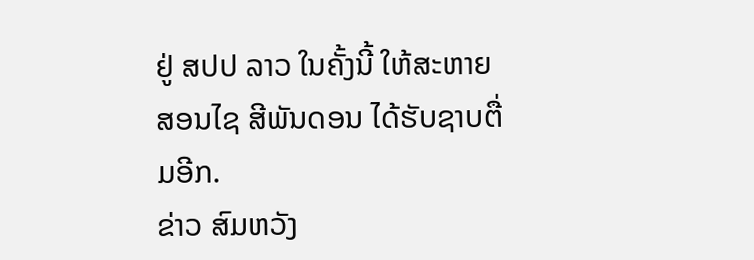ຢູ່ ສປປ ລາວ ໃນຄັ້ງນີ້ ໃຫ້ສະຫາຍ ສອນໄຊ ສີພັນດອນ ໄດ້ຮັບຊາບຕື່ມອີກ.
ຂ່າວ ສົມຫວັງ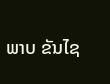ພາບ ຂັນໄຊ